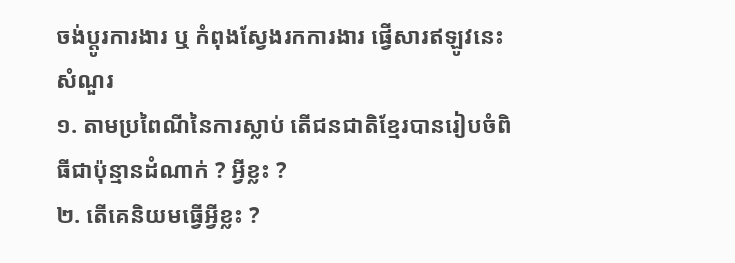ចង់ប្តូរការងារ ឬ កំពុងស្វែងរកការងារ ផ្វើសារឥឡូវនេះ
សំណួរ
១. តាមប្រពៃណីនៃការស្លាប់ តើជនជាតិខ្មែរបានរៀបចំពិធីជាប៉ុន្មានដំណាក់ ? អ្វីខ្លះ ?
២. តើគេនិយមធ្វើអ្វីខ្លះ ?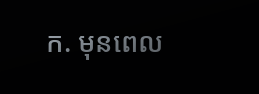ក. មុនពេល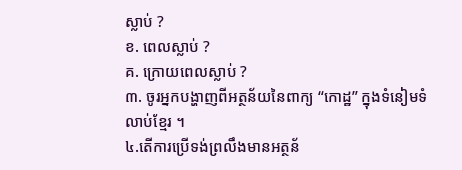ស្លាប់ ?
ខ. ពេលស្លាប់ ?
គ. ក្រោយពេលស្លាប់ ?
៣. ចូរអ្នកបង្ហាញពីអត្ថន័យនៃពាក្យ “កោដ្ឋ” ក្នុងទំនៀមទំលាប់ខ្មែរ ។
៤.តើការប្រើទង់ព្រលឹងមានអត្ថន័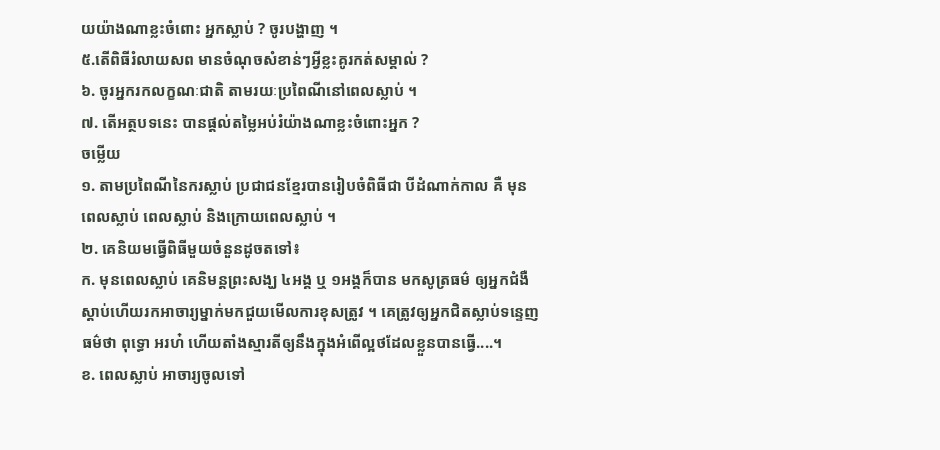យយ៉ាងណាខ្លះចំពោះ អ្នកស្លាប់ ? ចូរបង្ហាញ ។
៥.តើពិធីរំលាយសព មានចំណុចសំខាន់ៗអ្វីខ្លះគូរកត់សម្គាល់ ?
៦. ចូរអ្នករកលក្ខណៈជាតិ តាមរយៈប្រពៃណីនៅពេលស្លាប់ ។
៧. តើអត្ថបទនេះ បានផ្ដល់តម្លៃអប់រំយ៉ាងណាខ្លះចំពោះអ្នក ?
ចម្លើយ
១. តាមប្រពៃណីនៃករស្លាប់ ប្រជាជនខ្មែរបានរៀបចំពិធីជា បីដំណាក់កាល គឺ មុនពេលស្លាប់ ពេលស្លាប់ និងក្រោយពេលស្លាប់ ។
២. គេនិយមធ្វើពិធីមួយចំនួនដូចតទៅ៖
ក. មុនពេលស្លាប់ គេនិមន្តព្រះសង្ឃ ៤អង្គ ឬ ១អង្គក៏បាន មកសូត្រធម៌ ឲ្យអ្នកជំងឺស្ដាប់ហើយរកអាចារ្យម្នាក់មកជួយមើលការខុសត្រូវ ។ គេត្រូវឲ្យអ្នកជិតស្លាប់ទន្ទេញធម៌ថា ពុទ្ធោ អរហ៎ ហើយតាំងស្មារតីឲ្យនឹងក្នុងអំពើល្អថដែលខ្លួនបានធ្វើ....។
ខ. ពេលស្លាប់ អាចារ្យចូលទៅ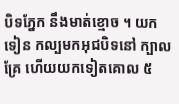បិទភ្នែក នឹងមាត់ខ្មោច ។ យកទៀន កល្បមកអុជបិទនៅ ក្បាលគ្រែ ហើយយកទៀតគោល ៥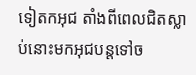ទៀតកអុជ តាំងពីពេលជិតស្លាប់នោះមកអុជបន្តទៅច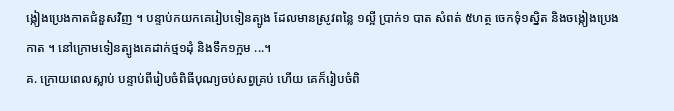ង្កៀងប្រេងកាតជំនួសវិញ ។ បន្ទាប់កយកគេរៀបទៀនត្បូង ដែលមានស្រូវពន្លៃ ១ល្អី ប្រាក់១ បាត សំពត់ ៥ហត្ថ ចេកទុំ១ស្និត និងចង្កៀងប្រេងកាត ។ នៅក្រោមទៀនត្បូងគេដាក់ថ្ម១ដុំ និងទឹក១ក្អម ...។
គ. ក្រោយពេលស្លាប់ បន្ទាប់ពីរៀបចំពិធីបុណ្យចប់សព្វគ្រប់ ហើយ គេក៏រៀបចំពិ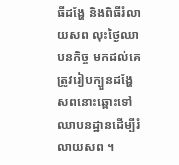ធីដង្ហែ និងពិធីរំលាយសព លុះថ្ងៃឈាបនកិច្ច មកដល់គេត្រូវរៀបក្បួនដង្ហែសពនោះឆ្ពោះទៅឈាបនដ្ឋានដើម្បីរំលាយសព ។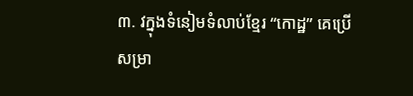៣. វក្នុងទំនៀមទំលាប់ខ្មែរ “កោដ្ឋ” គេប្រើសម្រា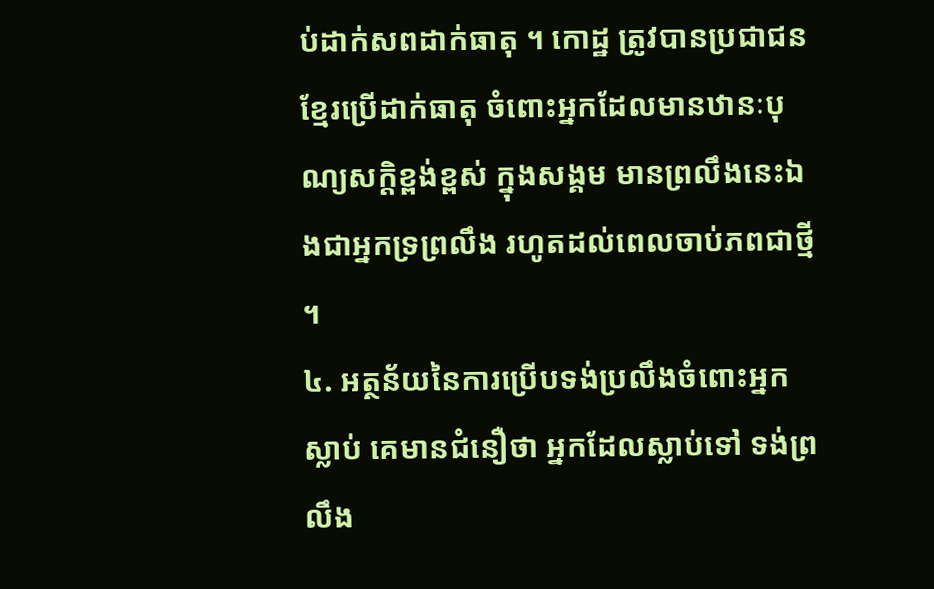ប់ដាក់សពដាក់ធាតុ ។ កោដ្ឋ ត្រូវបានប្រជាជនខ្មែរប្រើដាក់ធាតុ ចំពោះអ្នកដែលមានឋានៈបុណ្យសក្តិខ្ពង់ខ្ពស់ ក្នុងសង្គម មានព្រលឹងនេះឯងជាអ្នកទ្រព្រលឹង រហូតដល់ពេលចាប់ភពជាថ្មី ។
៤. អត្ថន័យនៃការប្រើបទង់ប្រលឹងចំពោះអ្នកស្លាប់ គេមានជំនឿថា អ្នកដែលស្លាប់ទៅ ទង់ព្រលឹង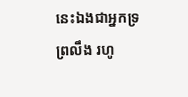នេះឯងជាអ្នកទ្រព្រលឹង រហូ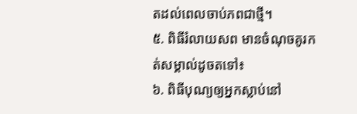តដល់ពេលចាប់ភពជាថ្មី។
៥. ពិធីរំលាយសព មានចំណុចគូរកត់សម្គាល់ដូចតទៅ៖
៦. ពិធីបុណ្យឲ្យអ្នកស្លាប់នៅ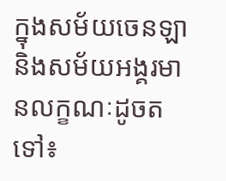ក្នុងសម័យចេនឡា និងសម័យអង្គរមានលក្ខណៈដូចតទៅ៖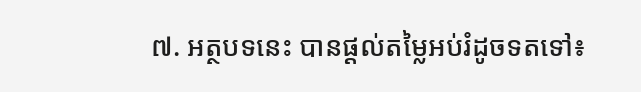៧. អត្ថបទនេះ បានផ្ដល់តម្លៃអប់រំដូចទតទៅ៖